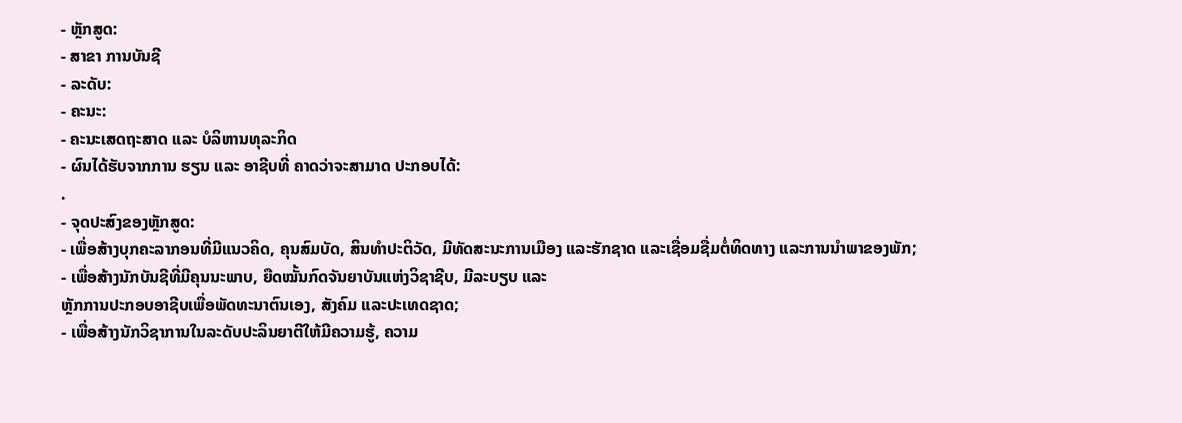- ຫຼັກສູດ:
- ສາຂາ ການບັນຊີ
- ລະດັບ:
- ຄະນະ:
- ຄະນະເສດຖະສາດ ແລະ ບໍລິຫານທຸລະກິດ
- ຜົນໄດ້ຮັບຈາກການ ຮຽນ ແລະ ອາຊີບທີ່ ຄາດວ່າຈະສາມາດ ປະກອບໄດ້:
.
- ຈຸດປະສົງຂອງຫຼັກສູດ:
- ເພື່ອສ້າງບຸກຄະລາກອນທີ່ມີແນວຄິດ, ຄຸນສົມບັດ, ສິນທໍາປະຕິວັດ, ມີທັດສະນະການເມືອງ ແລະຮັກຊາດ ແລະເຊື່ອມຊື່ມຕໍ່ທິດທາງ ແລະການນໍາພາຂອງພັກ;
- ເພື່ອສ້າງນັກບັນຊີທີ່ມີຄຸນນະພາບ, ຍືດໝັ້ນກົດຈັນຍາບັນແຫ່ງວິຊາຊີບ, ມີລະບຽບ ແລະ
ຫຼັກການປະກອບອາຊີບເພື່ອພັດທະນາຕົນເອງ, ສັງຄົມ ແລະປະເທດຊາດ;
- ເພື່ອສ້າງນັກວິຊາການໃນລະດັບປະລິນຍາຕີໃຫ້ມີຄວາມຮູ້, ຄວາມ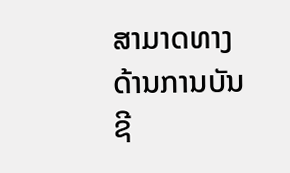ສາມາດທາງດ້ານການບັນຊີ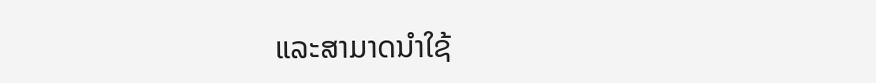ແລະສາມາດນໍາໃຊ້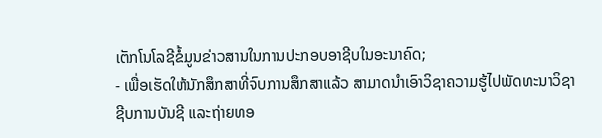ເຕັກໂນໂລຊີຂໍ້ມູນຂ່າວສານໃນການປະກອບອາຊີບໃນອະນາຄົດ;
- ເພື່ອເຮັດໃຫ້ນັກສຶກສາທີ່ຈົບການສຶກສາແລ້ວ ສາມາດນໍາເອົາວິຊາຄວາມຮູ້ໄປພັດທະນາວິຊາ
ຊີບການບັນຊີ ແລະຖ່າຍທອ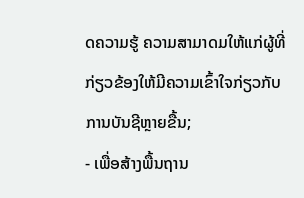ດຄວາມຮູ້ ຄວາມສາມາດມໃຫ້ແກ່ຜູ້ທີ່ກ່ຽວຂ້ອງໃຫ້ມີຄວາມເຂົ້າໃຈກ່ຽວກັບການບັນຊີຫຼາຍຂື້ນ;
- ເພື່ອສ້າງພື້ນຖານ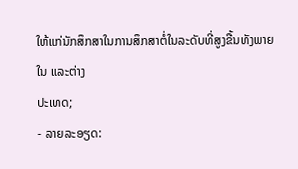ໃຫ້ແກ່ນັກສຶກສາໃນການສຶກສາຕໍ່ໃນລະດັບທີ່ສູງຂື້ນທັງພາຍໃນ ແລະຕ່າງ
ປະເທດ;
- ລາຍລະອຽດ: